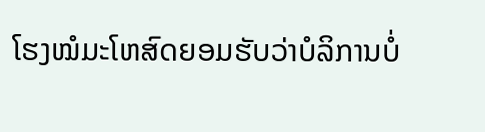ໂຮງໝໍມະໂຫສົດຍອມຮັບວ່າບໍລິການບໍ່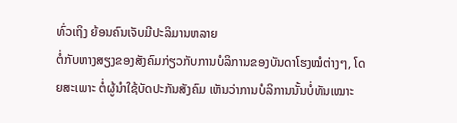ທົ່ວເຖິງ ຍ້ອນຄົນເຈັບມີປະລິມານຫລາຍ
ຕໍ່ກັບຫາງສຽງຂອງສັງຄົມກ່ຽວກັບການບໍລິການຂອງບັນດາໂຮງໝໍຕ່າງໆ, ໂດຍສະເພາະ ຕໍ່ຜູ້ນຳໃຊ້ບັດປະກັນສັງຄົມ ເຫັນວ່າການບໍລິການນັ້ນບໍ່ທັນເໝາະ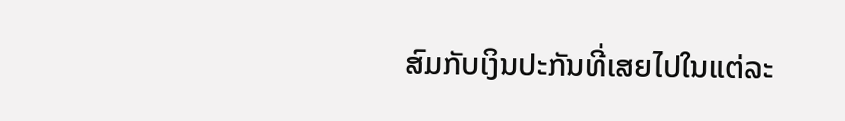ສົມກັບເງິນປະກັນທີ່ເສຍໄປໃນແຕ່ລະ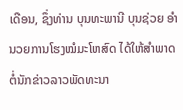ເດືອນ, ຊຶ່ງທ່ານ ບຸນທະພານີ ບຸນຊ່ວຍ ອຳນວຍການໂຮງໝໍມະໂຫສົດ ໄດ້ໃຫ້ສຳພາດຕໍ່ນັກຂ່າວລາວພັດທະນາ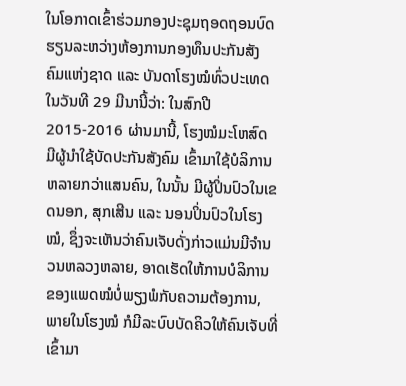ໃນໂອກາດເຂົ້າຮ່ວມກອງປະຊຸມຖອດຖອນບົດ ຮຽນລະຫວ່າງຫ້ອງການກອງທຶນປະກັນສັງຄົມແຫ່ງຊາດ ແລະ ບັນດາໂຮງໝໍທົ່ວປະເທດ ໃນວັນທີ 29 ມີນານີ້ວ່າ: ໃນສົກປີ 2015-2016 ຜ່ານມານີ້, ໂຮງໝໍມະໂຫສົດ ມີຜູ້ນຳໃຊ້ບັດປະກັນສັງຄົມ ເຂົ້າມາໃຊ້ບໍລິການຫລາຍກວ່າແສນຄົນ, ໃນນັ້ນ ມີຜູ້ປິ່ນປົວໃນເຂດນອກ, ສຸກເສີນ ແລະ ນອນປິ່ນປົວໃນໂຮງໝໍ, ຊຶ່ງຈະເຫັນວ່າຄົນເຈັບດັ່ງກ່າວແມ່ນມີຈຳນວນຫລວງຫລາຍ, ອາດເຮັດໃຫ້ການບໍລິການຂອງແພດໝໍບໍ່ພຽງພໍກັບຄວາມຕ້ອງການ, ພາຍໃນໂຮງໝໍ ກໍມີລະບົບບັດຄິວໃຫ້ຄົນເຈັບທີ່ເຂົ້າມາ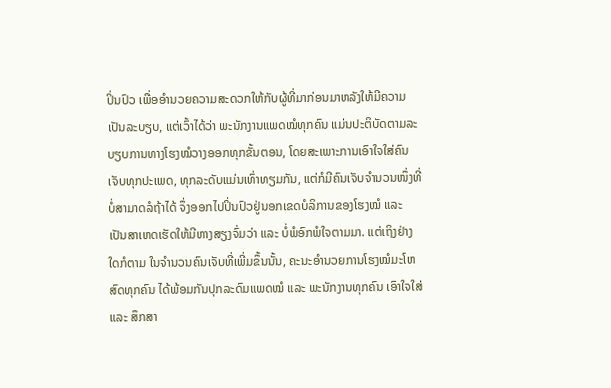ປິ່ນປົວ ເພື່ອອຳນວຍຄວາມສະດວກໃຫ້ກັບຜູ້ທີ່ມາກ່ອນມາຫລັງໃຫ້ມີຄວາມເປັນລະບຽບ, ແຕ່ເວົ້າໄດ້ວ່າ ພະນັກງານແພດໝໍທຸກຄົນ ແມ່ນປະຕິບັດຕາມລະບຽບການທາງໂຮງໝໍວາງອອກທຸກຂັ້ນຕອນ, ໂດຍສະເພາະການເອົາໃຈໃສ່ຄົນເຈັບທຸກປະເພດ, ທຸກລະດັບແມ່ນເທົ່າທຽມກັນ, ແຕ່ກໍມີຄົນເຈັບຈຳນວນໜຶ່ງທີ່ບໍ່ສາມາດລໍຖ້າໄດ້ ຈຶ່ງອອກໄປປິ່ນປົວຢູ່ນອກເຂດບໍລິການຂອງໂຮງໝໍ ແລະ ເປັນສາເຫດເຮັດໃຫ້ມີຫາງສຽງຈົ່ມວ່າ ແລະ ບໍ່ພໍອົກພໍໃຈຕາມມາ. ແຕ່ເຖິງຢ່າງໃດກໍຕາມ ໃນຈຳນວນຄົນເຈັບທີ່ເພີ່ມຂຶ້ນນັ້ນ, ຄະນະອຳນວຍການໂຮງໝໍມະໂຫສົດທຸກຄົນ ໄດ້ພ້ອມກັນປຸກລະດົມແພດໝໍ ແລະ ພະນັກງານທຸກຄົນ ເອົາໃຈໃສ່ ແລະ ສຶກສາ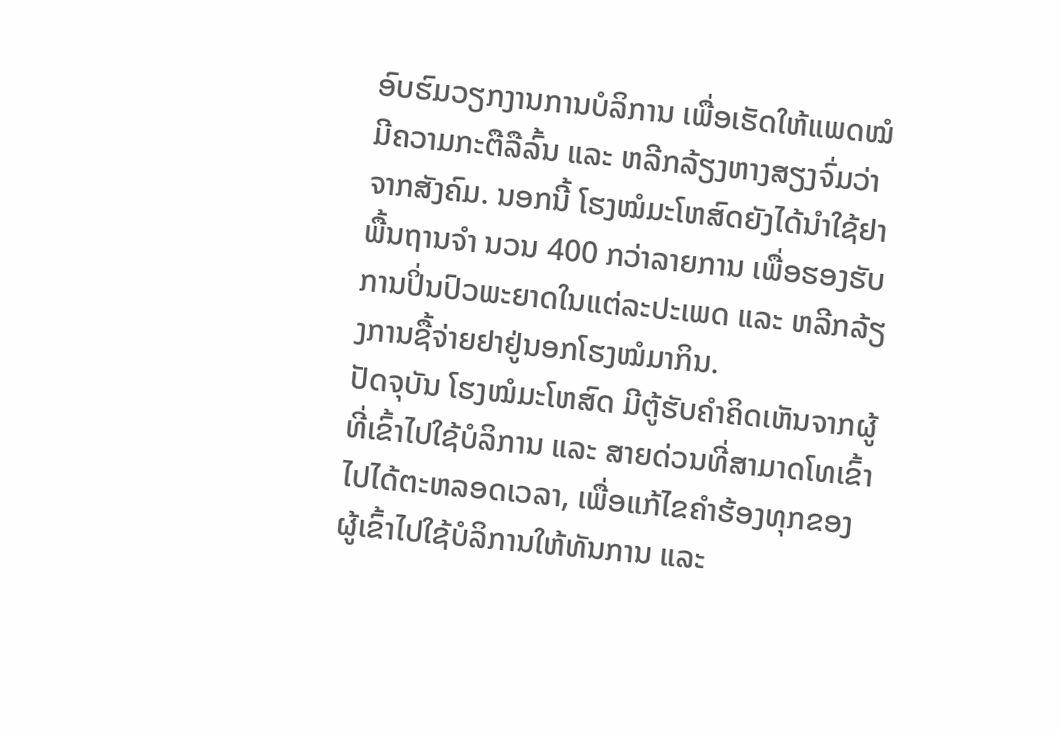ອົບຮົມວຽກງານການບໍລິການ ເພື່ອເຮັດໃຫ້ແພດໝໍມີຄວາມກະຕືລືລົ້ນ ແລະ ຫລີກລ້ຽງຫາງສຽງຈົ່ມວ່າຈາກສັງຄົມ. ນອກນີ້ ໂຮງໝໍມະໂຫສົດຍັງໄດ້ນຳໃຊ້ຢາພື້ນຖານຈຳ ນວນ 400 ກວ່າລາຍການ ເພື່ອຮອງຮັບການປິ່ນປົວພະຍາດໃນແຕ່ລະປະເພດ ແລະ ຫລີກລ້ຽງການຊື້ຈ່າຍຢາຢູ່ນອກໂຮງໝໍມາກິນ.
ປັດຈຸບັນ ໂຮງໝໍມະໂຫສົດ ມີຕູ້ຮັບຄຳຄິດເຫັນຈາກຜູ້ທີ່ເຂົ້າໄປໃຊ້ບໍລິການ ແລະ ສາຍດ່ວນທີ່ສາມາດໂທເຂົ້າໄປໄດ້ຕະຫລອດເວລາ, ເພື່ອແກ້ໄຂຄຳຮ້ອງທຸກຂອງຜູ້ເຂົ້າໄປໃຊ້ບໍລິການໃຫ້ທັນການ ແລະ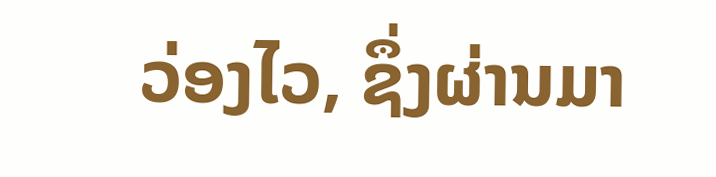ວ່ອງໄວ, ຊຶ່ງຜ່ານມາ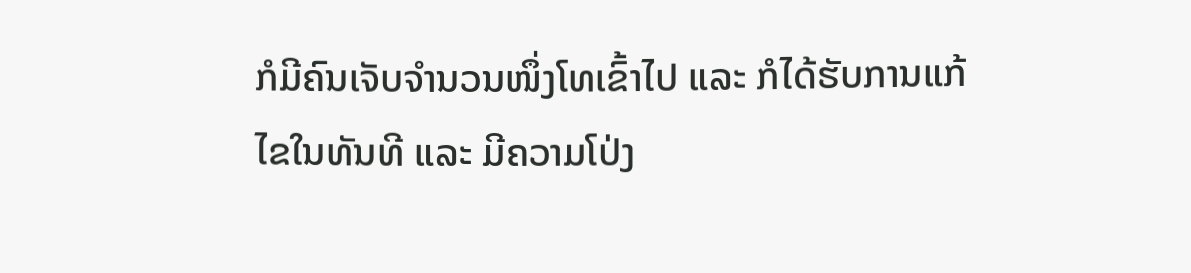ກໍມີຄົນເຈັບຈຳນວນໜຶ່ງໂທເຂົ້າໄປ ແລະ ກໍໄດ້ຮັບການແກ້ໄຂໃນທັນທີ ແລະ ມີຄວາມໂປ່ງ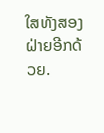ໃສທັງສອງຝ່າຍອີກດ້ວຍ.